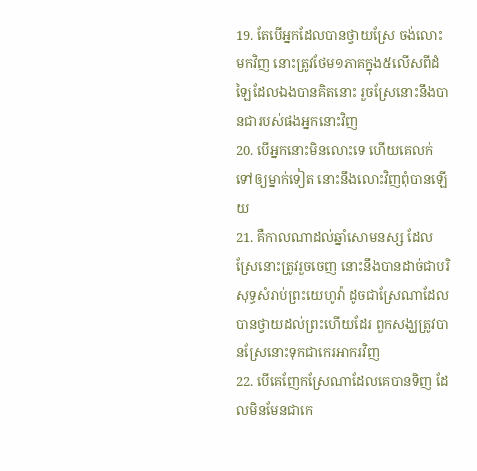19. តែបើអ្នកដែលបានថ្វាយស្រែ ចង់លោះមកវិញ នោះត្រូវថែម១ភាគក្នុង៥លើសពីដំឡៃដែលឯងបានគិតនោះ រួចស្រែនោះនឹងបានជារបស់ផងអ្នកនោះវិញ
20. បើអ្នកនោះមិនលោះទេ ហើយគេលក់ទៅឲ្យម្នាក់ទៀត នោះនឹងលោះវិញពុំបានឡើយ
21. គឺកាលណាដល់ឆ្នាំសោមនស្ស ដែលស្រែនោះត្រូវរួចចេញ នោះនឹងបានដាច់ជាបរិសុទ្ធសំរាប់ព្រះយេហូវ៉ា ដូចជាស្រែណាដែលបានថ្វាយដល់ព្រះហើយដែរ ពួកសង្ឃត្រូវបានស្រែនោះទុកជាកេរអាករវិញ
22. បើគេញែកស្រែណាដែលគេបានទិញ ដែលមិនមែនជាកេ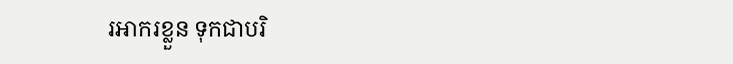រអាករខ្លួន ទុកជាបរិ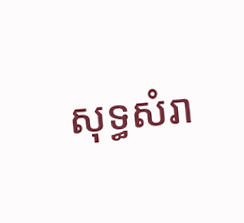សុទ្ធសំរា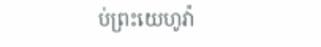ប់ព្រះយេហូវ៉ា